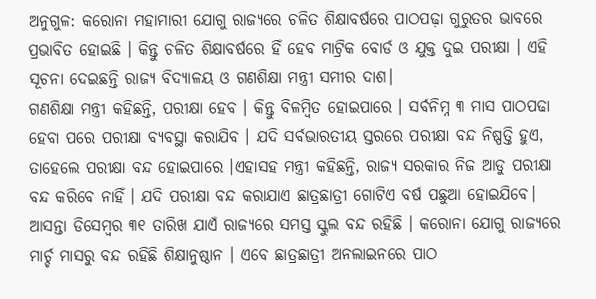ଅନୁଗୁଳ: କରୋନା ମହାମାରୀ ଯୋଗୁ ରାଜ୍ୟରେ ଚଳିତ ଶିକ୍ଷାବର୍ଷରେ ପାଠପଢ଼ା ଗୁରୁତର ଭାବରେ ପ୍ରଭାବିତ ହୋଇଛି । କିନ୍ତୁ ଚଳିତ ଶିକ୍ଷାବର୍ଷରେ ହିଁ ହେବ ମାଟ୍ରିକ ବୋର୍ଡ ଓ ଯୁକ୍ତ ଦୁଇ ପରୀକ୍ଷା । ଏହି ସୂଚନା ଦେଇଛନ୍ତି ରାଜ୍ୟ ବିଦ୍ୟାଳୟ ଓ ଗଣଶିକ୍ଷା ମନ୍ତ୍ରୀ ସମୀର ଦାଶ।
ଗଣଶିକ୍ଷା ମନ୍ତ୍ରୀ କହିଛନ୍ତି, ପରୀକ୍ଷା ହେବ । କିନ୍ତୁ ବିଳମ୍ବିତ ହୋଇପାରେ । ସର୍ବନିମ୍ନ ୩ ମାସ ପାଠପଢା ହେବା ପରେ ପରୀକ୍ଷା ବ୍ୟବସ୍ଥା କରାଯିବ । ଯଦି ସର୍ବଭାରତୀୟ ସ୍ତରରେ ପରୀକ୍ଷା ବନ୍ଦ ନିଷ୍ପତ୍ତି ହୁଏ, ତାହେଲେ ପରୀକ୍ଷା ବନ୍ଦ ହୋଇପାରେ ।ଏହାସହ ମନ୍ତ୍ରୀ କହିଛନ୍ତି, ରାଜ୍ୟ ସରକାର ନିଜ ଆଡୁ ପରୀକ୍ଷା ବନ୍ଦ କରିବେ ନାହିଁ । ଯଦି ପରୀକ୍ଷା ବନ୍ଦ କରାଯାଏ ଛାତ୍ରଛାତ୍ରୀ ଗୋଟିଏ ବର୍ଷ ପଛୁଆ ହୋଇଯିବେ। ଆସନ୍ତା ଡିସେମ୍ବର ୩୧ ତାରିଖ ଯାଏଁ ରାଜ୍ୟରେ ସମସ୍ତ ସ୍କୁଲ ବନ୍ଦ ରହିଛି । କରୋନା ଯୋଗୁ ରାଜ୍ୟରେ ମାର୍ଚ୍ଚ ମାସରୁ ବନ୍ଦ ରହିଛି ଶିକ୍ଷାନୁଷ୍ଠାନ । ଏବେ ଛାତ୍ରଛାତ୍ରୀ ଅନଲାଇନରେ ପାଠ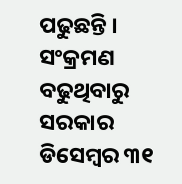ପଢୁଛନ୍ତି । ସଂକ୍ରମଣ ବଢୁଥିବାରୁ ସରକାର ଡିସେମ୍ବର ୩୧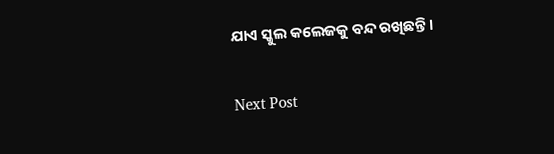ଯାଏ ସ୍କୁଲ କଲେଜକୁ ବନ୍ଦ ରଖିଛନ୍ତି ।

Next Post